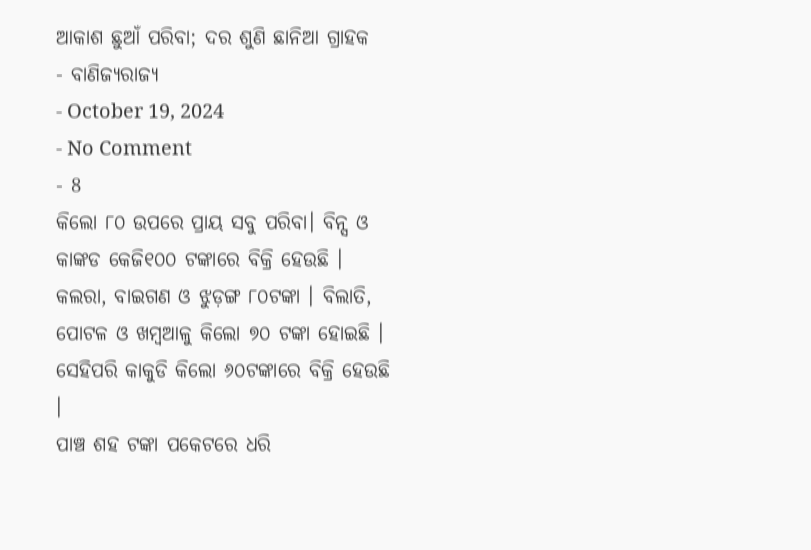ଆକାଶ ଛୁଆଁ ପରିବା; ଦର ଶୁଣି ଛାନିଆ ଗ୍ରାହକ
- ବାଣିଜ୍ୟରାଜ୍ୟ
- October 19, 2024
- No Comment
- 8
କିଲୋ ୮୦ ଉପରେ ପ୍ରାୟ ସବୁ ପରିବା। ବିନ୍ସ ଓ କାଙ୍କଡ କେଜି୧୦୦ ଟଙ୍କାରେ ବିକ୍ରି ହେଉଛି । କଲରା, ବାଇଗଣ ଓ ଝୁଡ଼ଙ୍ଗ ୮୦ଟଙ୍କା । ବିଲାତି, ପୋଟଳ ଓ ଖମ୍ବଆଳୁ କିଲୋ ୭୦ ଟଙ୍କା ହୋଇଛି । ସେହିପରି କାକୁଡି କିଲୋ ୬୦ଟଙ୍କାରେ ବିକ୍ରି ହେଉଛି ।
ପାଞ୍ଚ ଶହ ଟଙ୍କା ପକେଟରେ ଧରି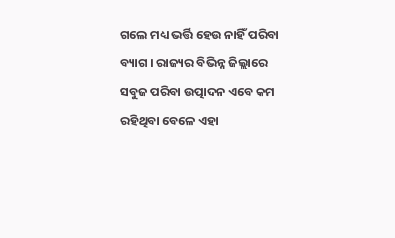ଗଲେ ମଧ୍ୟ ଭର୍ତ୍ତି ହେଉ ନାହିଁ ପରିବା ବ୍ୟାଗ । ରାଜ୍ୟର ବିଭିନ୍ନ ଜିଲ୍ଲାରେ ସବୁଜ ପରିବା ଉତ୍ପାଦନ ଏବେ କମ ରହିଥିବା ବେଳେ ଏହା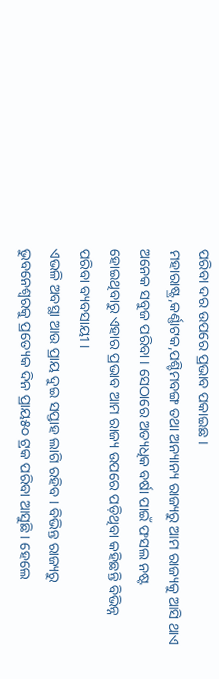ପରିବା ଦର ଉପରେ ପ୍ରଭାବ ପକାଇଛ ।
ମହାରାଷ୍ଟ୍ର,କର୍ଣ୍ଣାଟକ,ପଶ୍ଚିମବଙ୍ଗ ତଥା ଅନ୍ୟାନ୍ୟ ରାଜ୍ୟରୁ ଆମ ରାଜ୍ୟକୁ ଆସି ଥାଏ ଅନେକ ସବୁଜ ପରିବା । ସେଠାରେ ଅତ୍ୟଧିକ ବର୍ଷା ପାଇଁ ଫସଲ ନଷ୍ଟ ହୋଇଥିବାରୁ ଏହାର ପ୍ରଭାବ ଆମ ରାଜ୍ୟ ଉପରେ ପଡ଼ିଥିବା କହିଛନ୍ତି ବିଭିନ୍ନ ପରିବା ବ୍ୟବସାୟୀ ।
ଏଭଳି ଅବସ୍ଥା ଆଉ ପ୍ରାୟ ଦୁଇ ସପ୍ତାହ ଲାଗି ରହିବ । ବିଭିନ୍ତ ରାଜ୍ୟରୁ ଭୁବନେଶ୍ବରକୁ ପ୍ରତ୍ୟେକ ଦିନ ପ୍ରାୟ୫୦ ଟ୍ରକ ପରିବା ଆସୁଛି । ହେଲେ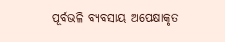ପୂର୍ବଭଳି ବ୍ୟବସାୟ ଅପେକ୍ଷାକୃତ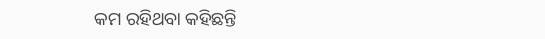କମ ରହିଥବା କହିଛନ୍ତି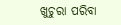ଖୁଚୁରା ପରିବା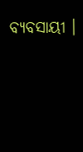ବ୍ୟବସାୟୀ ।